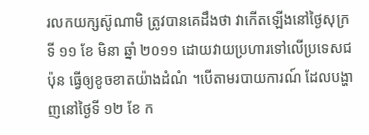រលកយក្សស៊ូណាមិ ត្រូវបានគេដឹងថា វាកើតឡើងនៅថ្ងៃសុក្រ ទី ១១ ខែ មិនា ឆ្នាំ ២០១១ ដោយវាយប្រហារទៅលើប្រទេសជប៉ុន ធ្វើឲ្យខូចខាតយ៉ាងដំណំ ។បើតាមរបាយការណ៍ ដែលបង្ហាញនៅថ្ងៃទី ១២ ខែ ក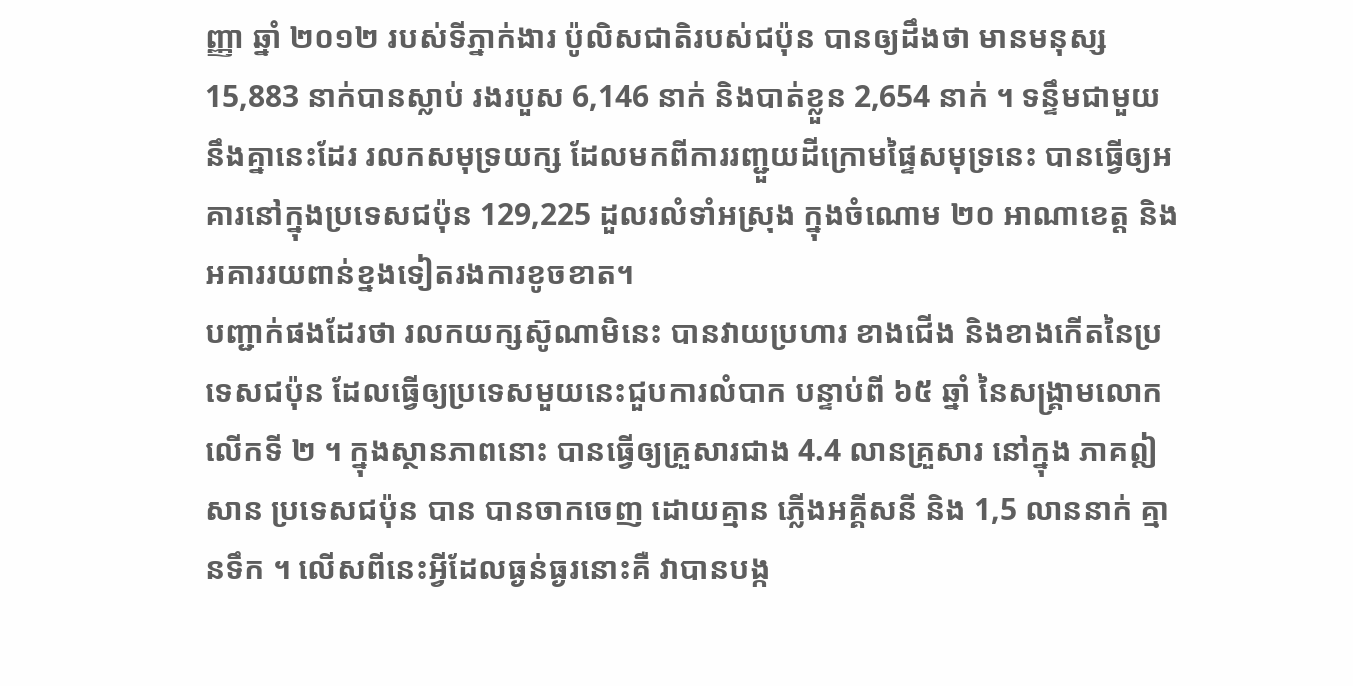ញ្ញា ឆ្នាំ ២០១២ របស់ទីភ្នាក់ងារ ប៉ូលិសជាតិរបស់ជប៉ុន បានឲ្យដឹងថា មានមនុស្ស 15,883 នាក់បានស្លាប់ រងរបួស 6,146 នាក់ និងបាត់ខ្លួន 2,654 នាក់ ។ ទន្ទឹមជាមួយនឹងគ្នានេះដែរ រលកសមុទ្រយក្ស ដែលមកពីការរញ្ជួយដីក្រោមផ្ទៃសមុទ្រនេះ បានធ្វើឲ្យអគារនៅក្នុងប្រទេសជប៉ុន 129,225 ដួលរលំទាំអស្រុង ក្នុងចំណោម ២០ អាណាខេត្ត និងអគាររយពាន់ខ្នងទៀតរងការខូចខាត។
បញ្ជាក់ផងដែរថា រលកយក្សស៊ូណាមិនេះ បានវាយប្រហារ ខាងជើង និងខាងកើតនៃប្រទេសជប៉ុន ដែលធ្វើឲ្យប្រទេសមួយនេះជួបការលំបាក បន្ទាប់ពី ៦៥ ឆ្នាំ នៃសង្គ្រាមលោកលើកទី ២ ។ ក្នុងស្ថានភាពនោះ បានធ្វើឲ្យគ្រួសារជាង 4.4 លានគ្រួសារ នៅក្នុង ភាគឦសាន ប្រទេសជប៉ុន បាន បានចាកចេញ ដោយគ្មាន ភ្លើងអគ្គីសនី និង 1,5 លាននាក់ គ្មានទឹក ។ លើសពីនេះអ្វីដែលធ្ងន់ធ្ងរនោះគឺ វាបានបង្ក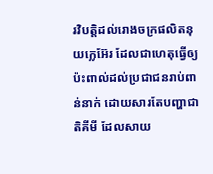រវិបត្តិដល់រោងចក្រផលិតនុយក្លេអ៊ែរ ដែលជាហេតុធ្វើឲ្យប៉ះពាល់ដល់ប្រជាជនរាប់ពាន់នាក់ ដោយសារតែបញ្ហាជាតិគីមី ដែលសាយ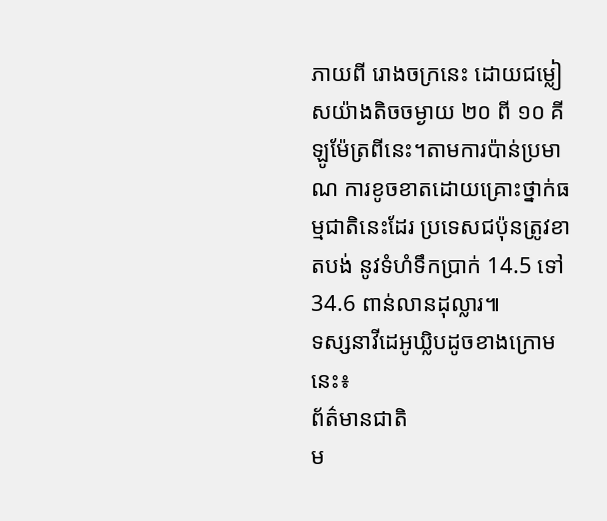ភាយពី រោងចក្រនេះ ដោយជម្លៀសយ៉ាងតិចចម្ងាយ ២០ ពី ១០ គីឡូម៉ែត្រពីនេះ។តាមការប៉ាន់ប្រមាណ ការខូចខាតដោយគ្រោះថ្នាក់ធម្មជាតិនេះដែរ ប្រទេសជប៉ុនត្រូវខាតបង់ នូវទំហំទឹកប្រាក់ 14.5 ទៅ 34.6 ពាន់លានដុល្លារ៕
ទស្សនាវីដេអូឃ្លិបដូចខាងក្រោមនេះ៖
ព័ត៌មានជាតិ
ម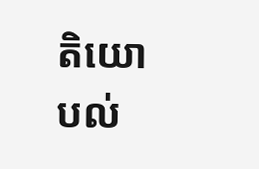តិយោបល់